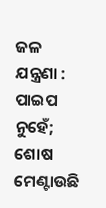ଜଳ ଯନ୍ତ୍ରଣା : ପାଇପ ନୁହେଁ; ଶୋଷ ମେଣ୍ଟାଉଛି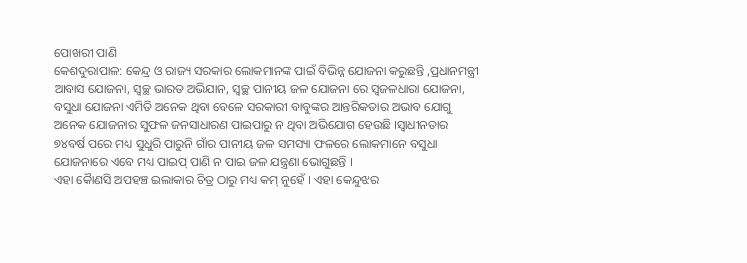ପୋଖରୀ ପାଣି
କେଶଦୁରାପାଳ: କେନ୍ଦ୍ର ଓ ରାଜ୍ୟ ସରକାର ଲୋକମାନଙ୍କ ପାଇଁ ବିଭିନ୍ନ ଯୋଜନା କରୁଛନ୍ତି ,ପ୍ରଧାନମନ୍ତ୍ରୀ ଆବାସ ଯୋଜନା, ସ୍ୱଚ୍ଛ ଭାରତ ଅଭିଯାନ, ସ୍ଵଚ୍ଛ ପାନୀୟ ଜଳ ଯୋଜନା ରେ ସ୍ଵଜଳଧାରା ଯୋଜନା, ବସୁଧା ଯୋଜନା ଏମିତି ଅନେକ ଥିବା ବେଳେ ସରକାରୀ ବାବୁଙ୍କର ଆନ୍ତରିକତାର ଅଭାବ ଯୋଗୁ ଅନେକ ଯୋଜନାର ସୁଫଳ ଜନସାଧାରଣ ପାଇପାରୁ ନ ଥିବା ଅଭିଯୋଗ ହେଉଛି ।ସ୍ଵାଧୀନତାର ୭୪ବର୍ଷ ପରେ ମଧ୍ୟ ସୁଧୁରି ପାରୁନି ଗାଁର ପାନୀୟ ଜଳ ସମସ୍ୟା ଫଳରେ ଲୋକମାନେ ବସୁଧା ଯୋଜନାରେ ଏବେ ମଧ୍ୟ ପାଇପ୍ ପାଣି ନ ପାଇ ଜଳ ଯନ୍ତ୍ରଣା ଭୋଗୁଛନ୍ତି ।
ଏହା କୋୖଣସି ଅପହଞ୍ଚ ଇଲାକାର ଚିତ୍ର ଠାରୁ ମଧ୍ୟ କମ୍ ନୁହେଁ । ଏହା କେନ୍ଦୁଝର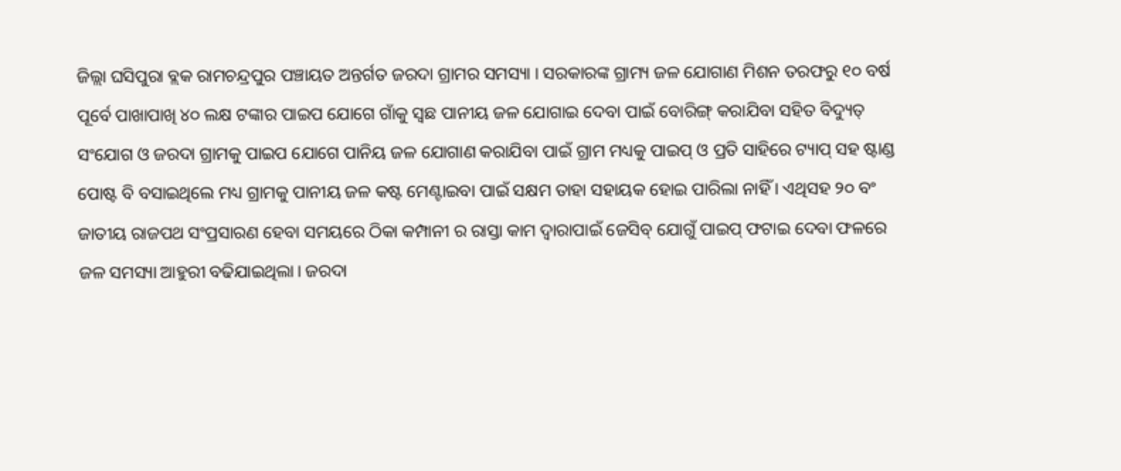ଜିଲ୍ଲା ଘସିପୁରା ବ୍ଲକ ରାମଚନ୍ଦ୍ରପୁର ପଞ୍ଚାୟତ ଅନ୍ତର୍ଗତ ଜରଦା ଗ୍ରାମର ସମସ୍ୟା । ସରକାରଙ୍କ ଗ୍ରାମ୍ୟ ଜଳ ଯୋଗାଣ ମିଶନ ତରଫରୁ ୧୦ ବର୍ଷ ପୂର୍ବେ ପାଖାପାଖି ୪୦ ଲକ୍ଷ ଟଙ୍କାର ପାଇପ ଯୋଗେ ଗାଁକୁ ସ୍ୱଛ ପାନୀୟ ଜଳ ଯୋଗାଇ ଦେବା ପାଇଁ ବୋରିଙ୍ଗ୍ କରାଯିବା ସହିତ ବିଦ୍ୟୁତ୍ ସଂଯୋଗ ଓ ଜରଦା ଗ୍ରାମକୁ ପାଇପ ଯୋଗେ ପାନିୟ ଜଳ ଯୋଗାଣ କରାଯିବା ପାଇଁ ଗ୍ରାମ ମଧ୍ୟକୁ ପାଇପ୍ ଓ ପ୍ରତି ସାହିରେ ଟ୍ୟାପ୍ ସହ ଷ୍ଟାଣ୍ଡ ପୋଷ୍ଟ ବି ବସାଇଥିଲେ ମଧ୍ୟ ଗ୍ରାମକୁ ପାନୀୟ ଜଳ କଷ୍ଟ ମେଣ୍ଟାଇବା ପାଇଁ ସକ୍ଷମ ତାହା ସହାୟକ ହୋଇ ପାରିଲା ନାହିଁ । ଏଥିସହ ୨୦ ବଂ ଜାତୀୟ ରାଜପଥ ସଂପ୍ରସାରଣ ହେବା ସମୟରେ ଠିକା କମ୍ପାନୀ ର ରାସ୍ତା କାମ ଦ୍ବାରାପାଇଁ ଜେସିବ୍ ଯୋଗୁଁ ପାଇପ୍ ଫଟାଇ ଦେବା ଫଳରେ ଜଳ ସମସ୍ୟା ଆହୁରୀ ବଢିଯାଇଥିଲା। ଜରଦା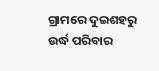ଗ୍ରାମରେ ଦୁଇଶହରୁ ଉର୍ଦ୍ଧ ପରିବାର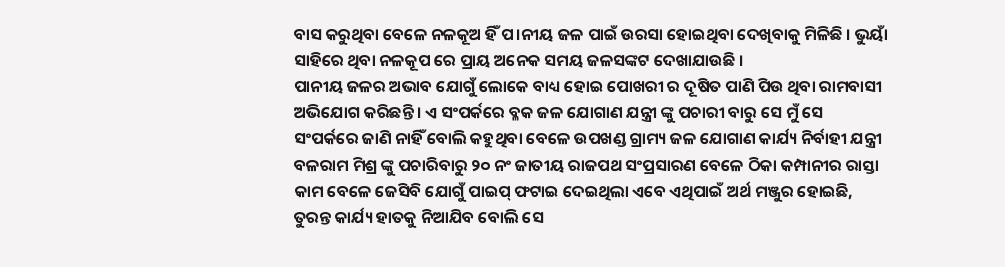ବାସ କରୁଥିବା ବେଳେ ନଳକୂଅ ହିଁ ପ।ନୀୟ ଜଳ ପାଇଁ ଉରସା ହୋଇଥିବା ଦେଖିବାକୁ ମିଳିଛି । ଭୁୟାଁ ସାହିରେ ଥିବା ନଳକୂପ ରେ ପ୍ରାୟ ଅନେକ ସମୟ ଜଳସଙ୍କଟ ଦେଖାଯାଉଛି ।
ପାନୀୟ ଜଳର ଅଭାବ ଯୋଗୁଁ ଲୋକେ ବାଧ୍ୟ ହୋଇ ପୋଖରୀ ର ଦୂଷିତ ପାଣି ପିଉ ଥିବା ରାମବାସୀ ଅଭିଯୋଗ କରିଛନ୍ତି । ଏ ସଂପର୍କରେ ବ୍ଳକ ଜଳ ଯୋଗାଣ ଯନ୍ତ୍ରୀ ଙ୍କୁ ପଚାରୀ ବାରୁ ସେ ମୁଁ ସେ ସଂପର୍କରେ ଜାଣି ନାହିଁ ବୋଲି କହୁଥିବା ବେଳେ ଉପଖଣ୍ଡ ଗ୍ରାମ୍ୟ ଜଳ ଯୋଗାଣ କାର୍ଯ୍ୟ ନିର୍ବାହୀ ଯନ୍ତ୍ରୀ ବଳରାମ ମିଶ୍ର ଙ୍କୁ ପଚାରିବାରୁ ୨୦ ନଂ ଜାତୀୟ ରାଜପଥ ସଂପ୍ରସାରଣ ବେଳେ ଠିକା କମ୍ପାନୀର ରାସ୍ତା କାମ ବେଳେ ଜେସିବି ଯୋଗୁଁ ପାଇପ୍ ଫଟାଇ ଦେଇଥିଲା ଏବେ ଏଥିପାଇଁ ଅର୍ଥ ମଞ୍ଜୁର ହୋଇଛି, ତୁରନ୍ତ କାର୍ଯ୍ୟ ହାତକୁ ନିଆଯିବ ବୋଲି ସେ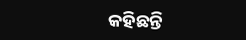କହିଛନ୍ତି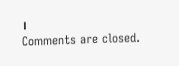।
Comments are closed.